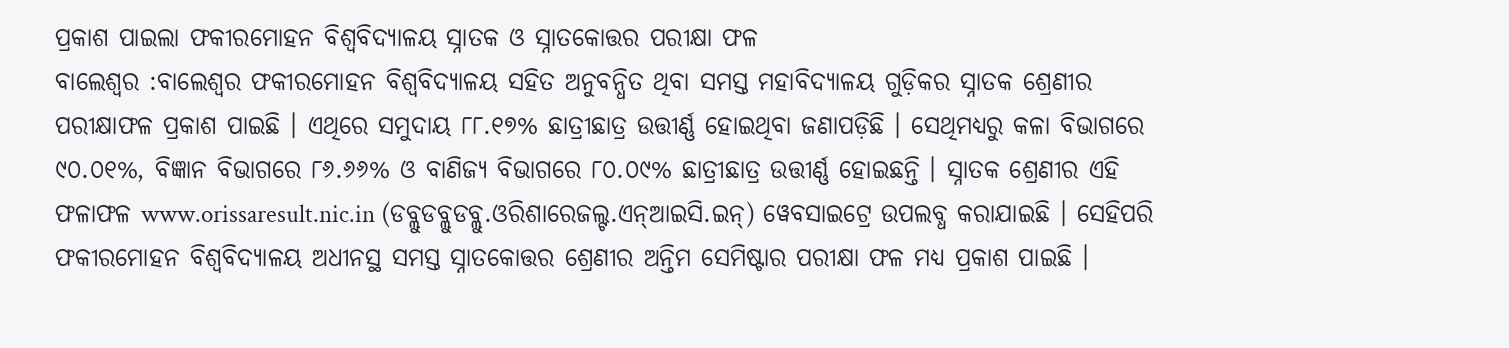ପ୍ରକାଶ ପାଇଲା ଫକୀରମୋହନ ବିଶ୍ୱବିଦ୍ୟାଳୟ ସ୍ନାତକ ଓ ସ୍ନାତକୋତ୍ତର ପରୀକ୍ଷା ଫଳ
ବାଲେଶ୍ୱର :ବାଲେଶ୍ୱର ଫକୀରମୋହନ ବିଶ୍ୱବିଦ୍ୟାଳୟ ସହିତ ଅନୁବନ୍ଧିତ ଥିବା ସମସ୍ତ ମହାବିଦ୍ୟାଳୟ ଗୁଡ଼ିକର ସ୍ନାତକ ଶ୍ରେଣୀର ପରୀକ୍ଷାଫଳ ପ୍ରକାଶ ପାଇଛି । ଏଥିରେ ସମୁଦାୟ ୮୮.୧୭% ଛାତ୍ରୀଛାତ୍ର ଉତ୍ତୀର୍ଣ୍ଣ ହୋଇଥିବା ଜଣାପଡ଼ିଛି । ସେଥିମଧ୍ୟରୁ କଳା ବିଭାଗରେ ୯୦.୦୧%, ବିଜ୍ଞାନ ବିଭାଗରେ ୮୬.୬୬% ଓ ବାଣିଜ୍ୟ ବିଭାଗରେ ୮୦.୦୯% ଛାତ୍ରୀଛାତ୍ର ଉତ୍ତୀର୍ଣ୍ଣ ହୋଇଛନ୍ତି । ସ୍ନାତକ ଶ୍ରେଣୀର ଏହି ଫଳାଫଳ www.orissaresult.nic.in (ଡବ୍ଲୁଡବ୍ଲୁଡବ୍ଲୁ.ଓରିଶାରେଜଲ୍ଟ.ଏନ୍ଆଇସି.ଇନ୍) ୱେବସାଇଟ୍ରେ ଉପଲବ୍ଧ କରାଯାଇଛି । ସେହିପରି ଫକୀରମୋହନ ବିଶ୍ୱବିଦ୍ୟାଳୟ ଅଧୀନସ୍ଥ ସମସ୍ତ ସ୍ନାତକୋତ୍ତର ଶ୍ରେଣୀର ଅନ୍ତିମ ସେମିଷ୍ଟାର ପରୀକ୍ଷା ଫଳ ମଧ୍ୟ ପ୍ରକାଶ ପାଇଛି ।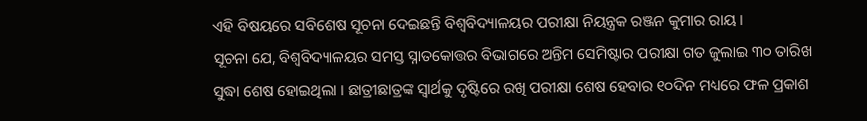ଏହି ବିଷୟରେ ସବିଶେଷ ସୂଚନା ଦେଇଛନ୍ତି ବିଶ୍ୱବିଦ୍ୟାଳୟର ପରୀକ୍ଷା ନିୟନ୍ତ୍ରକ ରଞ୍ଜନ କୁମାର ରାୟ ।
ସୂଚନା ଯେ, ବିଶ୍ୱବିଦ୍ୟାଳୟର ସମସ୍ତ ସ୍ନାତକୋତ୍ତର ବିଭାଗରେ ଅନ୍ତିମ ସେମିଷ୍ଟାର ପରୀକ୍ଷା ଗତ ଜୁଲାଇ ୩୦ ତାରିଖ ସୁଦ୍ଧା ଶେଷ ହୋଇଥିଲା । ଛାତ୍ରୀଛାତ୍ରଙ୍କ ସ୍ୱାର୍ଥକୁ ଦୃଷ୍ଟିରେ ରଖି ପରୀକ୍ଷା ଶେଷ ହେବାର ୧୦ଦିନ ମଧ୍ୟରେ ଫଳ ପ୍ରକାଶ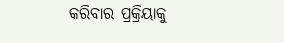କରିବାର ପ୍ରକ୍ରିୟାକୁ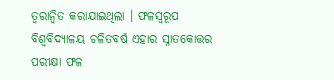ତ୍ୱରାନ୍ୱିତ କରାଯାଇଥିଲା । ଫଳସ୍ୱରୂପ ବିଶ୍ୱବିଦ୍ୟାଳୟ ଚଳିତବର୍ଷ ଏହାର ସ୍ନାତକୋତ୍ତର ପରୀକ୍ଷା ଫଳ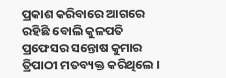ପ୍ରକାଶ କରିବାରେ ଆଗରେ ରହିଛି ବୋଲି କୁଳପତି ପ୍ରଫେସର ସନ୍ତୋଷ କୁମାର ତ୍ରିପାଠୀ ମତବ୍ୟକ୍ତ କରିଥିଲେ ।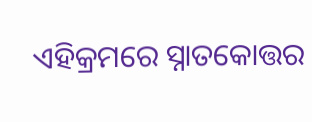ଏହିକ୍ରମରେ ସ୍ନାତକୋତ୍ତର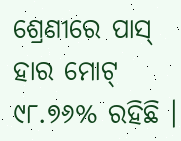ଶ୍ରେଣୀରେ ପାସ୍ ହାର ମୋଟ୍ ୯୮.୭୬% ରହିଛି ।